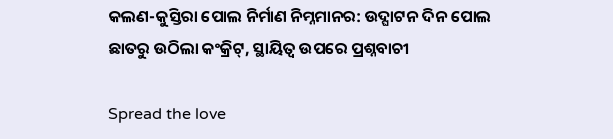କଲଣ-କୁସ୍ତିରା ପୋଲ ନିର୍ମାଣ ନିମ୍ନମାନର: ଉଦ୍ଘାଟନ ଦିନ ପୋଲ ଛାତରୁ ଉଠିଲା କଂକ୍ରିଟ୍, ସ୍ଥାୟିତ୍ୱ ଉପରେ ପ୍ରଶ୍ନବାଚୀ

Spread the love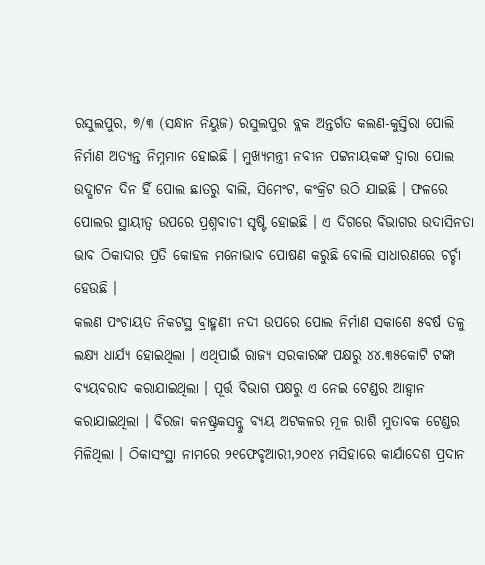ରସୁଲପୁର, ୭/୩ (ସନ୍ଧାନ ନିୟୁଜ) ରସୁଲପୁର ବ୍ଲକ ଅନ୍ତର୍ଗତ କଲଣ-କୁସ୍ତିରା ପୋଲି ନିର୍ମାଣ ଅତ୍ୟନ୍ତ ନିମ୍ନମାନ ହୋଇଛି । ମୁଖ୍ୟମନ୍ତ୍ରୀ ନବୀନ ପଟ୍ଟନାୟକଙ୍କ ଦ୍ୱାରା ପୋଲ ଉଦ୍ଘାଟନ ଦିନ ହିଁ ପୋଲ ଛାତରୁ ବାଲି, ସିମେଂଟ, କଂକ୍ରିଟ ଉଠି ଯାଇଛି । ଫଳରେ ପୋଲର ସ୍ଥାୟୀତ୍ୱ ଉପରେ ପ୍ରଶ୍ନବାଚୀ ସୃଷ୍ଟି ହୋଇଛି । ଏ ଦିଗରେ ବିଭାଗର ଉଦାସିନତା ଭାବ ଠିକାଦାର ପ୍ରତି କୋହଳ ମନୋଭାବ ପୋଷଣ କରୁଛି ବୋଲି ସାଧାରଣରେ ଚର୍ଚ୍ଚା ହେଉଛି ।
କଲଣ ପଂଚାୟତ ନିକଟସ୍ଥ ବ୍ରାହ୍ମଣୀ ନଦୀ ଉପରେ ପୋଲ ନିର୍ମାଣ ସକାଶେ ୫ବର୍ଷ ତଳୁ ଲକ୍ଷ୍ୟ ଧାର୍ଯ୍ୟ ହୋଇଥିଲା । ଏଥିପାଇଁ ରାଜ୍ୟ ସରକାରଙ୍କ ପକ୍ଷରୁ ୪୪.୩୫କୋଟି ଟଙ୍କା ବ୍ୟୟବରାଦ କରାଯାଇଥିଲା । ପୂର୍ତ୍ତ ବିଭାଗ ପକ୍ଷରୁ ଏ ନେଇ ଟେଣ୍ଡର ଆହ୍ୱାନ କରାଯାଇଥିଲା । ବିରଜା କନଷ୍ଟ୍ରକସନ୍କୁ ବ୍ୟୟ ଅଟକଳର ମୂଳ ରାଶି ମୁତାବକ ଟେଣ୍ଡର ମିଳିଥିଲା । ଠିକାସଂସ୍ଥା ନାମରେ ୨୧ଫେବୃଆରୀ,୨୦୧୪ ମସିହାରେ କାର୍ଯାଦେଶ ପ୍ରଦାନ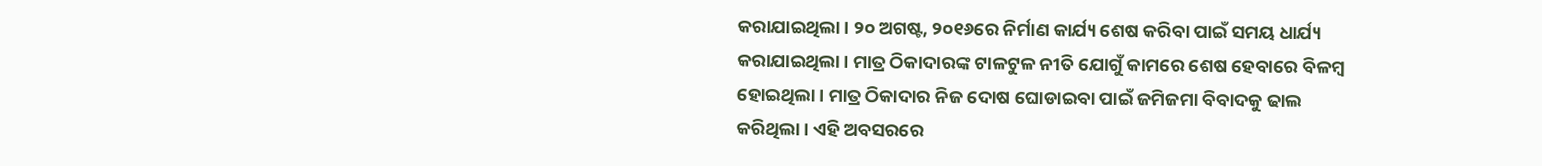କରାଯାଇଥିଲା । ୨୦ ଅଗଷ୍ଟ, ୨୦୧୬ରେ ନିର୍ମାଣ କାର୍ଯ୍ୟ ଶେଷ କରିବା ପାଇଁ ସମୟ ଧାର୍ଯ୍ୟ କରାଯାଇଥିଲା । ମାତ୍ର ଠିକାଦାରଙ୍କ ଟାଳଟୁଳ ନୀତି ଯୋଗୁଁ କାମରେ ଶେଷ ହେବାରେ ବିଳମ୍ବ ହୋଇଥିଲା । ମାତ୍ର ଠିକାଦାର ନିଜ ଦୋଷ ଘୋଡାଇବା ପାଇଁ ଜମିଜମା ବିବାଦକୁ ଢାଲ କରିଥିଲା । ଏହି ଅବସରରେ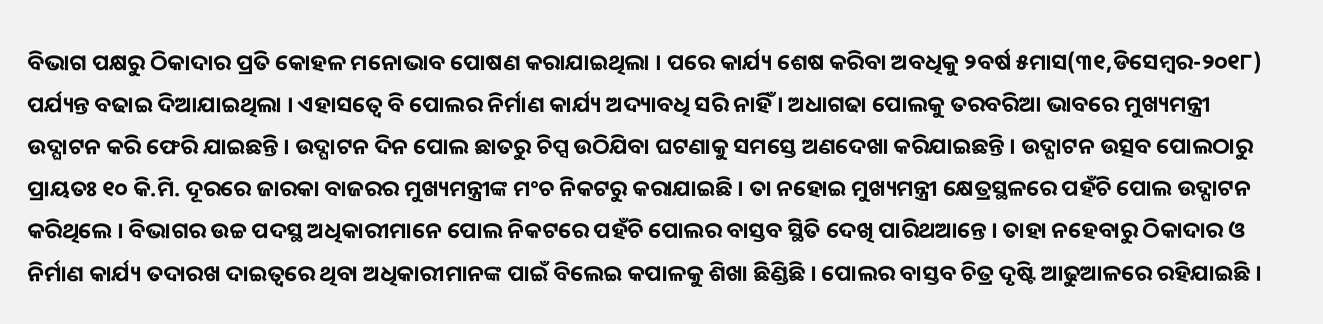ବିଭାଗ ପକ୍ଷରୁ ଠିକାଦାର ପ୍ରତି କୋହଳ ମନୋଭାବ ପୋଷଣ କରାଯାଇଥିଲା । ପରେ କାର୍ଯ୍ୟ ଶେଷ କରିବା ଅବଧିକୁ ୨ବର୍ଷ ୫ମାସ(୩୧,ଡିସେମ୍ବର-୨୦୧୮) ପର୍ଯ୍ୟନ୍ତ ବଢାଇ ଦିଆଯାଇଥିଲା । ଏହାସତ୍ୱେ ବି ପୋଲର ନିର୍ମାଣ କାର୍ଯ୍ୟ ଅଦ୍ୟାବଧି ସରି ନାହିଁ । ଅଧାଗଢା ପୋଲକୁ ତରବରିଆ ଭାବରେ ମୁଖ୍ୟମନ୍ତ୍ରୀ ଉଦ୍ଘାଟନ କରି ଫେରି ଯାଇଛନ୍ତି । ଉଦ୍ଘାଟନ ଦିନ ପୋଲ ଛାତରୁ ଚିପ୍ସ ଉଠିଯିବା ଘଟଣାକୁ ସମସ୍ତେ ଅଣଦେଖା କରିଯାଇଛନ୍ତି । ଉଦ୍ଘାଟନ ଉତ୍ସବ ପୋଲଠାରୁ ପ୍ରାୟତଃ ୧୦ କି.ମି. ଦୂରରେ ଜାରକା ବାଜରର ମୁଖ୍ୟମନ୍ତ୍ରୀଙ୍କ ମଂଚ ନିକଟରୁ କରାଯାଇଛି । ତା ନହୋଇ ମୁଖ୍ୟମନ୍ତ୍ରୀ କ୍ଷେତ୍ରସ୍ଥଳରେ ପହଁଚି ପୋଲ ଉଦ୍ଘାଟନ କରିଥିଲେ । ବିଭାଗର ଉଚ୍ଚ ପଦସ୍ଥ ଅଧିକାରୀମାନେ ପୋଲ ନିକଟରେ ପହଁଚି ପୋଲର ବାସ୍ତବ ସ୍ଥିତି ଦେଖି ପାରିଥଆନ୍ତେ । ତାହା ନହେବାରୁ ଠିକାଦାର ଓ ନିର୍ମାଣ କାର୍ଯ୍ୟ ତଦାରଖ ଦାଇତ୍ୱରେ ଥିବା ଅଧିକାରୀମାନଙ୍କ ପାଇଁ ବିଲେଇ କପାଳକୁ ଶିଖା ଛିଣ୍ଡିଛି । ପୋଲର ବାସ୍ତବ ଚିତ୍ର ଦୃଷ୍ଟି ଆଢୁଆଳରେ ରହିଯାଇଛି ।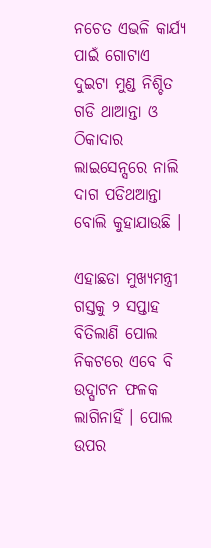ନଚେତ ଏଭଳି କାର୍ଯ୍ୟ ପାଇଁ ଗୋଟାଏ ଦୁଇଟା ମୁଣ୍ଡ ନିଶ୍ଚିତ ଗଡି ଥାଆନ୍ତା ଓ ଠିକାଦାର ଲାଇସେନ୍ସରେ ନାଲି ଦାଗ ପଡିଥଆନ୍ତା ବୋଲି କୁହାଯାଉଛି ।

ଏହାଛଡା ମୁଖ୍ୟମନ୍ତ୍ରୀ ଗସ୍ତକୁ ୨ ସପ୍ତାହ ବିତିଲାଣି ପୋଲ ନିକଟରେ ଏବେ ବି ଉଦ୍ଘାଟନ ଫଳକ ଲାଗିନାହିଁ । ପୋଲ ଉପର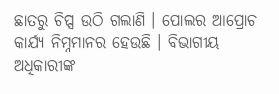ଛାତରୁ ଚିପ୍ସ ଉଠି ଗଲାଣି । ପୋଲର ଆପ୍ରୋଚ କାର୍ଯ୍ୟ ନିମ୍ନମାନର ହେଉଛି । ବିଭାଗୀୟ ଅଧିକାରୀଙ୍କ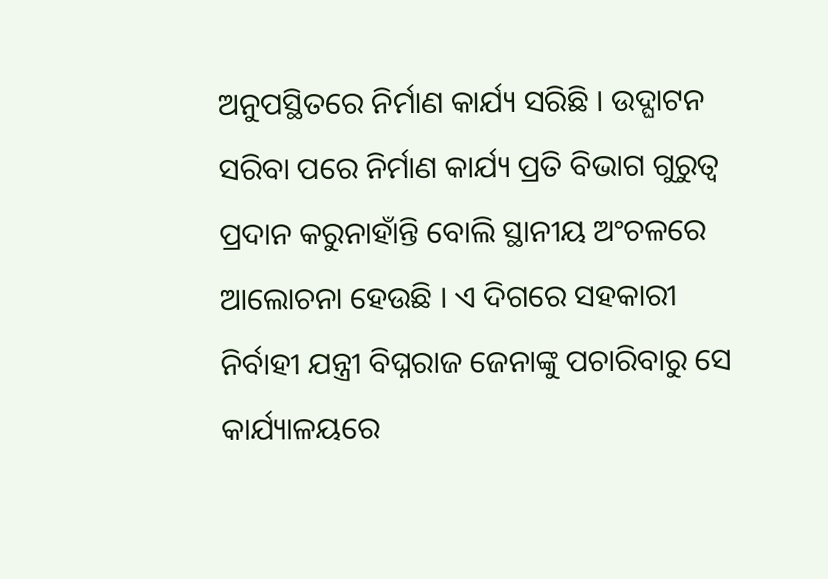ଅନୁପସ୍ଥିତରେ ନିର୍ମାଣ କାର୍ଯ୍ୟ ସରିଛି । ଉଦ୍ଘାଟନ ସରିବା ପରେ ନିର୍ମାଣ କାର୍ଯ୍ୟ ପ୍ରତି ବିଭାଗ ଗୁରୁତ୍ୱ ପ୍ରଦାନ କରୁନାହାଁନ୍ତି ବୋଲି ସ୍ଥାନୀୟ ଅଂଚଳରେ ଆଲୋଚନା ହେଉଛି । ଏ ଦିଗରେ ସହକାରୀ ନିର୍ବାହୀ ଯନ୍ତ୍ରୀ ବିଘ୍ନରାଜ ଜେନାଙ୍କୁ ପଚାରିବାରୁ ସେ କାର୍ଯ୍ୟାଳୟରେ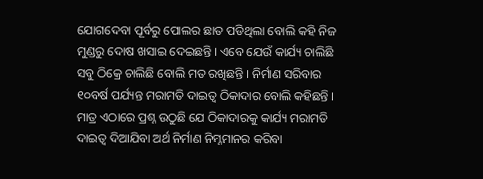ଯୋଗଦେବା ପୂର୍ବରୁ ପୋଲର ଛାତ ପଡିଥିଲା ବୋଲି କହି ନିଜ ମୁଣ୍ଡରୁ ଦୋଷ ଖସାଇ ଦେଇଛନ୍ତି । ଏବେ ଯେଉଁ କାର୍ଯ୍ୟ ଚାଲିଛି ସବୁ ଠିକ୍ରେ ଚାଲିଛି ବୋଲି ମତ ରଖିଛନ୍ତି । ନିର୍ମାଣ ସରିବାର ୧୦ବର୍ଷ ପର୍ଯ୍ୟନ୍ତ ମରାମତି ଦାଇତ୍ୱ ଠିକାଦାର ବୋଲି କହିଛନ୍ତି । ମାତ୍ର ଏଠାରେ ପ୍ରଶ୍ନ ଉଠୁଛି ଯେ ଠିକାଦାରକୁ କାର୍ଯ୍ୟ ମରାମତି ଦାଇତ୍ୱ ଦିଆଯିବା ଅର୍ଥ ନିର୍ମାଣ ନିମ୍ନମାନର କରିବା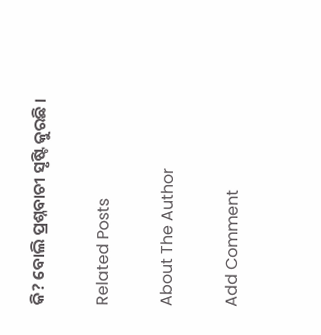କି? ବୋଲି ପ୍ରଶ୍ନବାଚୀ ସୃଷ୍ଟି କୁରଛି ।

Related Posts

About The Author

Add Comment